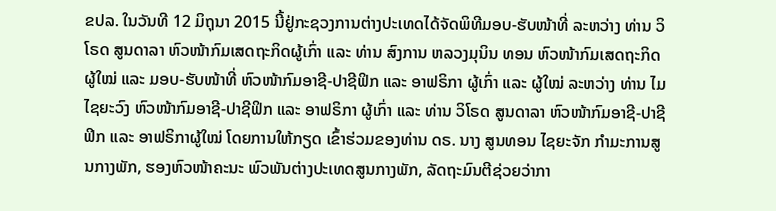ຂປລ. ໃນວັນທີ 12 ມິຖຸນາ 2015 ນີ້ຢູ່ກະຊວງການຕ່າງປະເທດໄດ້ຈັດພິທີມອບ-ຮັບໜ້າທີ່ ລະຫວ່າງ ທ່ານ ວິໂຣດ ສູນດາລາ ຫົວໜ້າກົມເສດຖະກິດຜູ້ເກົ່າ ແລະ ທ່ານ ສົງການ ຫລວງມຸນິນ ທອນ ຫົວໜ້າກົມເສດຖະກິດຜູ້ໃໝ່ ແລະ ມອບ-ຮັບໜ້າທີ່ ຫົວໜ້າກົມອາຊີ-ປາຊີຟິກ ແລະ ອາຟຣິກາ ຜູ້ເກົ່າ ແລະ ຜູ້ໃໝ່ ລະຫວ່າງ ທ່ານ ໄມ ໄຊຍະວົງ ຫົວໜ້າກົມອາຊີ-ປາຊີຟິກ ແລະ ອາຟຣິກາ ຜູ້ເກົ່າ ແລະ ທ່ານ ວິໂຣດ ສູນດາລາ ຫົວໜ້າກົມອາຊີ-ປາຊີຟິກ ແລະ ອາຟຣິກາຜູ້ໃໝ່ ໂດຍການໃຫ້ກຽດ ເຂົ້າຮ່ວມຂອງທ່ານ ດຣ. ນາງ ສູນທອນ ໄຊຍະຈັກ ກໍາມະການສູນກາງພັກ, ຮອງຫົວໜ້າຄະນະ ພົວພັນຕ່າງປະເທດສູນກາງພັກ, ລັດຖະມົນຕີຊ່ວຍວ່າກາ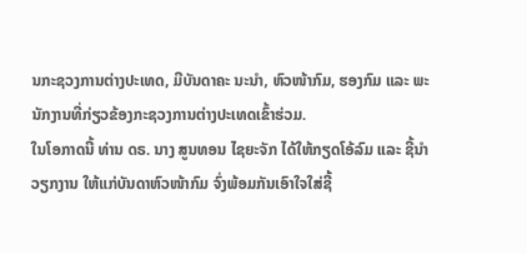ນກະຊວງການຕ່າງປະເທດ, ມີບັນດາຄະ ນະນໍາ, ຫົວໜ້າກົມ, ຮອງກົມ ແລະ ພະນັກງານທີ່ກ່ຽວຂ້ອງກະຊວງການຕ່າງປະເທດເຂົ້າຮ່ວມ.
ໃນໂອກາດນີ້ ທ່ານ ດຣ. ນາງ ສູນທອນ ໄຊຍະຈັກ ໄດ້ໃຫ້ກຽດໂອ້ລົມ ແລະ ຊີ້ນໍາວຽກງານ ໃຫ້ແກ່ບັນດາຫົວໜ້າກົມ ຈົ່ງພ້ອມກັນເອົາໃຈໃສ່ຊີ້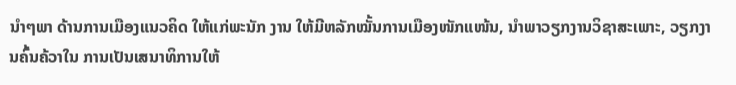ນໍາໆພາ ດ້ານການເມືອງແນວຄິດ ໃຫ້ແກ່ພະນັກ ງານ ໃຫ້ມີຫລັກໝັ້ນການເມືອງໜັກແໜ້ນ, ນຳພາວຽກງານວິຊາສະເພາະ, ວຽກງານຄົ້ນຄ້ວາໃນ ການເປັນເສນາທິການໃຫ້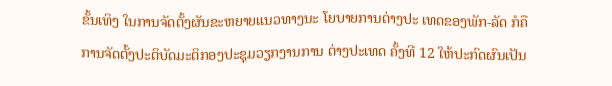ຂັ້ນເທິງ ໃນການຈັດຕັ້ງຜັນຂະຫຍາຍແນວທາງນະ ໂຍບາຍການຕ່າງປະ ເທດຂອງພັກ-ລັດ ກໍຄື ການຈັດຕັ້ງປະຕິບັດມະຕິກອງປະຊຸມວຽກງານການ ຕ່າງປະເທດ ຄັ້ງທີ 12 ໃຫ້ປະກົດຜົນເປັນ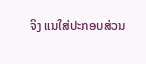ຈິງ ແນໃສ່ປະກອບສ່ວນ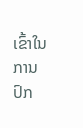ເຂົ້າໃນການປົກ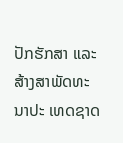ປັກຮັກສາ ແລະ ສ້າງສາພັດທະນາປະ ເທດຊາດ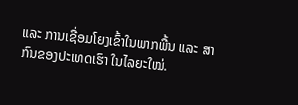ແລະ ການເຊື່ອມໂຍງເຂົ້າໃນພາກພື້ນ ແລະ ສາກົນຂອງປະເທດເຮົາ ໃນໄລຍະໃໝ່.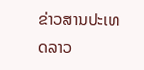ຂ່າວສານປະເທດລາວ